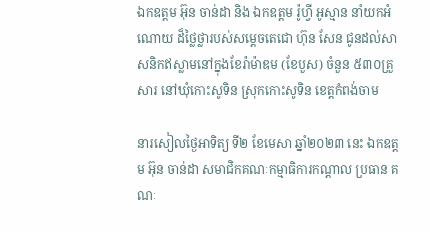ឯកឧត្តម អ៊ុន ចាន់ដា និង ឯកឧត្តម រ៉ូហ្វី អូស្មាន នាំយកអំណោយ ដ៏ថ្លៃថ្លារបស់សម្តេចតេជោ ហ៊ុន សែន ជូនដល់សាសនិកឥស្លាមនៅក្នុងខែរ៉ាម៉ាឌម (ខែបួស) ចំនួន ៥៣០គ្រួសារ នៅឃុំកោះសូទិន ស្រុកកោះសូទិន ខេត្តកំពង់ចាម

នារសៀលថ្ងៃអាទិត្យ ទី២ ខែមេសា ឆ្នាំ២០២៣ នេះ ឯកឧត្តម អ៊ុន ចាន់ដា សមាជិកគណៈកម្មាធិការកណ្តាល ប្រធាន គណៈ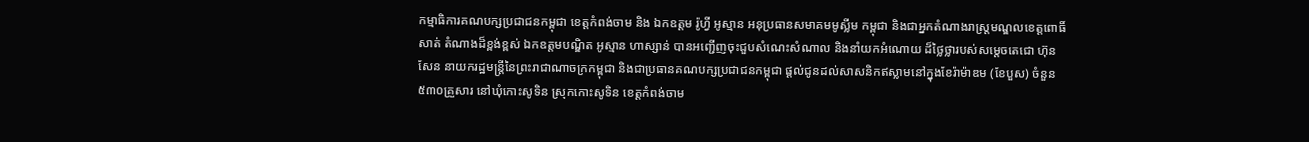កម្មាធិការគណបក្សប្រជាជនកម្ពុជា ខេត្តកំពង់ចាម និង ឯកឧត្តម រ៉ូហ្វី អូស្មាន អនុប្រធានសមាគមមូស្លីម កម្ពុជា និងជាអ្នកតំណាងរាស្ត្រមណ្ឌលខេត្តពោធិ៍សាត់ តំណាងដ៏ខ្ពង់ខ្ពស់ ឯកឧត្តមបណ្ឌិត អូស្មាន ហាស្សាន់ បានអញ្ជើញចុះជួបសំណេះសំណាល និងនាំយកអំណោយ ដ៏ថ្លៃថ្លារបស់សម្តេចតេជោ ហ៊ុន សែន នាយករដ្ឋមន្ត្រីនៃព្រះរាជាណាចក្រកម្ពុជា និងជាប្រធានគណបក្សប្រជាជនកម្ពុជា ផ្តល់ជូនដល់សាសនិកឥស្លាមនៅក្នុងខែរ៉ាម៉ាឌម (ខែបួស) ចំនួន ៥៣០គ្រួសារ នៅឃុំកោះសូទិន ស្រុកកោះសូទិន ខេត្តកំពង់ចាម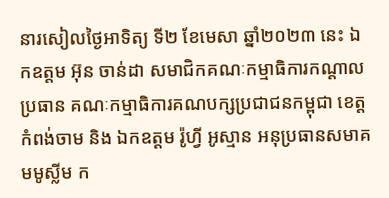នារសៀលថ្ងៃអាទិត្យ ទី២ ខែមេសា ឆ្នាំ២០២៣ នេះ ឯកឧត្តម អ៊ុន ចាន់ដា សមាជិកគណៈកម្មាធិការកណ្តាល ប្រធាន គណៈកម្មាធិការគណបក្សប្រជាជនកម្ពុជា ខេត្តកំពង់ចាម និង ឯកឧត្តម រ៉ូហ្វី អូស្មាន អនុប្រធានសមាគមមូស្លីម ក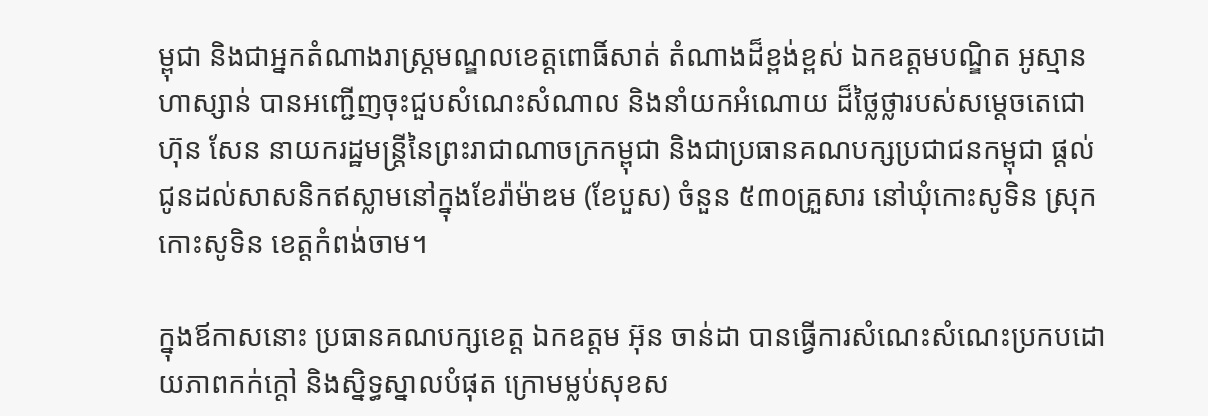ម្ពុជា និងជាអ្នកតំណាងរាស្ត្រមណ្ឌលខេត្តពោធិ៍សាត់ តំណាងដ៏ខ្ពង់ខ្ពស់ ឯកឧត្តមបណ្ឌិត អូស្មាន ហាស្សាន់ បានអញ្ជើញចុះជួបសំណេះសំណាល និងនាំយកអំណោយ ដ៏ថ្លៃថ្លារបស់សម្តេចតេជោ ហ៊ុន សែន នាយករដ្ឋមន្ត្រីនៃព្រះរាជាណាចក្រកម្ពុជា និងជាប្រធានគណបក្សប្រជាជនកម្ពុជា ផ្តល់ជូនដល់សាសនិកឥស្លាមនៅក្នុងខែរ៉ាម៉ាឌម (ខែបួស) ចំនួន ៥៣០គ្រួសារ នៅឃុំកោះសូទិន ស្រុកកោះសូទិន ខេត្តកំពង់ចាម។

ក្នុងឪកាសនោះ ប្រធានគណបក្សខេត្ត ឯកឧត្តម អ៊ុន ចាន់ដា បានធ្វើការសំណេះសំណេះប្រកបដោយភាពកក់ក្តៅ និងស្និទ្ធស្នាលបំផុត ក្រោមម្លប់សុខស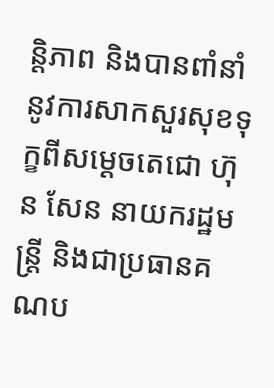ន្តិភាព និងបានពាំនាំនូវការសាកសួរសុខទុក្ខពីសម្ដេចតេជោ ហ៊ុន សែន នាយករដ្ឋមន្ត្រី និងជាប្រធានគណប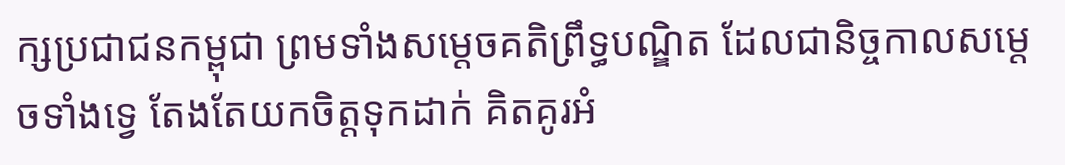ក្សប្រជាជនកម្ពុជា ព្រមទាំងសម្ដេចគតិព្រឹទ្ធបណ្ឌិត ដែលជានិច្ចកាលសម្ដេចទាំងទ្វេ តែងតែយកចិត្តទុកដាក់ គិតគូរអំ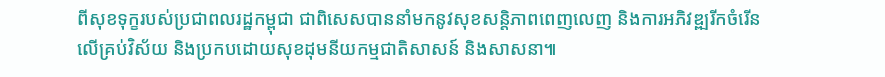ពីសុខទុក្ខរបស់ប្រជាពលរដ្ឋកម្ពុជា ជាពិសេសបាននាំមកនូវសុខសន្តិភាពពេញលេញ និងការអភិវឌ្ឍរីកចំរើនលើគ្រប់វិស័យ និងប្រកបដោយសុខដុមនីយកម្មជាតិសាសន៍ និងសាសនា៕